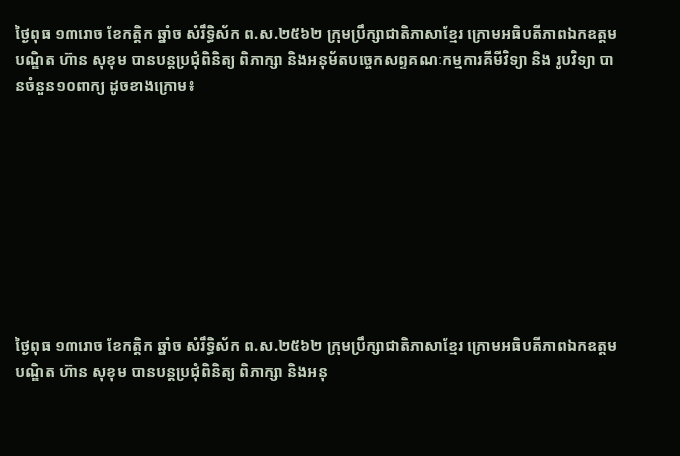ថ្ងៃពុធ ១៣រោច ខែកត្តិក ឆ្នាំច សំរឹទ្ធិស័ក ព.ស.២៥៦២ ក្រុមប្រឹក្សាជាតិភាសាខ្មែរ ក្រោមអធិបតីភាពឯកឧត្តមបណ្ឌិត ហ៊ាន សុខុម បានបន្តប្រជុំពិនិត្យ ពិភាក្សា និងអនុម័តបច្ចេកសព្ទគណៈកម្មការគីមីវិទ្យា និង រូបវិទ្យា បានចំនួន១០ពាក្យ ដូចខាងក្រោម៖









ថ្ងៃពុធ ១៣រោច ខែកត្តិក ឆ្នាំច សំរឹទ្ធិស័ក ព.ស.២៥៦២ ក្រុមប្រឹក្សាជាតិភាសាខ្មែរ ក្រោមអធិបតីភាពឯកឧត្តមបណ្ឌិត ហ៊ាន សុខុម បានបន្តប្រជុំពិនិត្យ ពិភាក្សា និងអនុ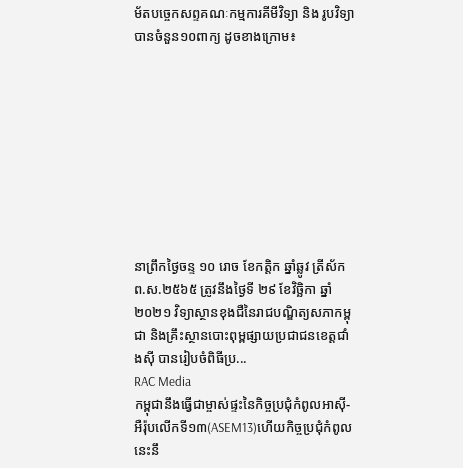ម័តបច្ចេកសព្ទគណៈកម្មការគីមីវិទ្យា និង រូបវិទ្យា បានចំនួន១០ពាក្យ ដូចខាងក្រោម៖









នាព្រឹកថ្ងៃចន្ទ ១០ រោច ខែកត្តិក ឆ្នាំឆ្លូវ ត្រីស័ក ព.ស.២៥៦៥ ត្រូវនឹងថ្ងៃទី ២៩ ខែវិច្ឆិកា ឆ្នាំ២០២១ វិទ្យាស្ថានខុងជឺនៃរាជបណ្ឌិត្យសភាកម្ពុជា និងគ្រឹះស្ថានបោះពុម្ពផ្សាយប្រជាជនខេត្តជាំងស៊ី បានរៀបចំពិធីប្រ...
RAC Media
កម្ពុជានឹងធ្វើជាម្ចាស់ផ្ទះនៃកិច្ចប្រជុំកំពូលអាស៊ី-អឺរ៉ុបលើកទី១៣(ASEM13)ហើយកិច្ចប្រជុំកំពូលនេះនឹ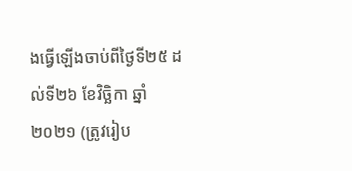ងធ្វើឡើងចាប់ពីថ្ងៃទី២៥ ដល់ទី២៦ ខែវិច្ឆិកា ឆ្នាំ២០២១ (ត្រូវរៀប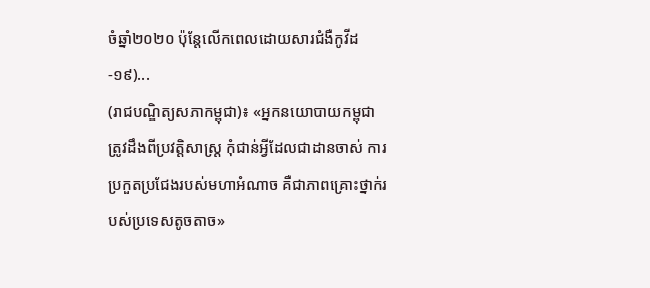ចំឆ្នាំ២០២០ ប៉ុន្តែលើកពេលដោយសារជំងឺកូវីដ-១៩)...
(រាជបណ្ឌិត្យសភាកម្ពុជា)៖ «អ្នកនយោបាយកម្ពុជាត្រូវដឹងពីប្រវត្តិសាស្ត្រ កុំជាន់អ្វីដែលជាដានចាស់ ការប្រកួតប្រជែងរបស់មហាអំណាច គឺជាភាពគ្រោះថ្នាក់របស់ប្រទេសតូចតាច»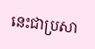នេះជាប្រសា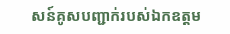សន៍គូសបញ្ជាក់របស់ឯកឧត្ដម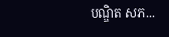បណ្ឌិត សភ...